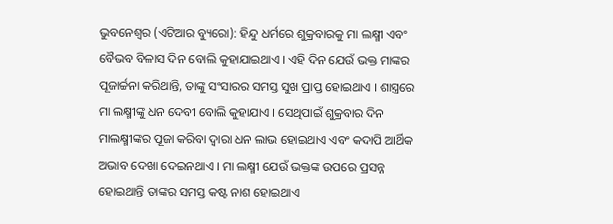ଭୁବନେଶ୍ୱର (ଏଟିଆର ବ୍ୟୁରୋ): ହିନ୍ଦୁ ଧର୍ମରେ ଶୁକ୍ରବାରକୁ ମା ଲକ୍ଷ୍ମୀ ଏବଂ ବୈଭବ ବିଳାସ ଦିନ ବୋଲି କୁହାଯାଇଥାଏ । ଏହି ଦିନ ଯେଉଁ ଭକ୍ତ ମାଙ୍କର ପୂଜାର୍ଚ୍ଚନା କରିଥାନ୍ତି, ତାଙ୍କୁ ସଂସାରର ସମସ୍ତ ସୁଖ ପ୍ରାପ୍ତ ହୋଇଥାଏ । ଶାସ୍ତ୍ରରେ ମା ଲକ୍ଷ୍ମୀଙ୍କୁ ଧନ ଦେବୀ ବୋଲି କୁହାଯାଏ । ସେଥିପାଇଁ ଶୁକ୍ରବାର ଦିନ ମାଲକ୍ଷ୍ମୀଙ୍କର ପୂଜା କରିବା ଦ୍ୱାରା ଧନ ଲାଭ ହୋଇଥାଏ ଏବଂ କଦାପି ଆର୍ଥିକ ଅଭାବ ଦେଖା ଦେଇନଥାଏ । ମା ଲକ୍ଷ୍ମୀ ଯେଉଁ ଭକ୍ତଙ୍କ ଉପରେ ପ୍ରସନ୍ନ ହୋଇଥାନ୍ତି ତାଙ୍କର ସମସ୍ତ କଷ୍ଟ ନାଶ ହୋଇଥାଏ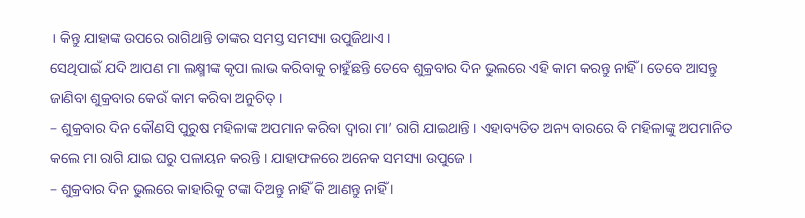। କିନ୍ତୁ ଯାହାଙ୍କ ଉପରେ ରାଗିଥାନ୍ତି ତାଙ୍କର ସମସ୍ତ ସମସ୍ୟା ଉପୁଜିଥାଏ ।
ସେଥିପାଇଁ ଯଦି ଆପଣ ମା ଲକ୍ଷ୍ମୀଙ୍କ କୃପା ଲାଭ କରିବାକୁ ଚାହୁଁଛନ୍ତି ତେବେ ଶୁକ୍ରବାର ଦିନ ଭୁଲରେ ଏହି କାମ କରନ୍ତୁ ନାହିଁ । ତେବେ ଆସନ୍ତୁ ଜାଣିବା ଶୁକ୍ରବାର କେଉଁ କାମ କରିବା ଅନୁଚିତ୍ ।
– ଶୁକ୍ରବାର ଦିନ କୌଣସି ପୁରୁଷ ମହିଳାଙ୍କ ଅପମାନ କରିବା ଦ୍ୱାରା ମା’ ରାଗି ଯାଇଥାନ୍ତି । ଏହାବ୍ୟତିତ ଅନ୍ୟ ବାରରେ ବି ମହିଳାଙ୍କୁ ଅପମାନିତ କଲେ ମା ରାଗି ଯାଇ ଘରୁ ପଳାୟନ କରନ୍ତି । ଯାହାଫଳରେ ଅନେକ ସମସ୍ୟା ଉପୁଜେ ।
– ଶୁକ୍ରବାର ଦିନ ଭୁଲରେ କାହାରିକୁ ଟଙ୍କା ଦିଅନ୍ତୁ ନାହିଁ କି ଆଣନ୍ତୁ ନାହିଁ ।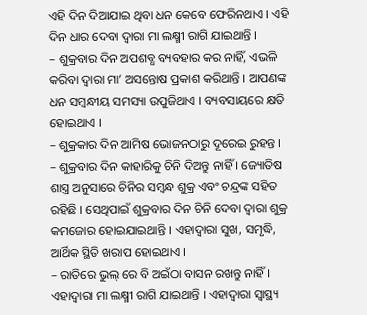ଏହି ଦିନ ଦିଆଯାଇ ଥିବା ଧନ କେବେ ଫେରିନଥାଏ । ଏହି ଦିନ ଧାର ଦେବା ଦ୍ୱାରା ମା ଲକ୍ଷ୍ମୀ ରାଗି ଯାଇଥାନ୍ତି ।
– ଶୁକ୍ରବାର ଦିନ ଅପଶବ୍ଧ ବ୍ୟବହାର କର ନାହିଁ, ଏଭଳି କରିବା ଦ୍ୱାରା ମା’ ଅସନ୍ତୋଷ ପ୍ରକାଶ କରିଥାନ୍ତି । ଆପଣଙ୍କ ଧନ ସମ୍ବନ୍ଧୀୟ ସମସ୍ୟା ଉପୁଜିଥାଏ । ବ୍ୟବସାୟରେ କ୍ଷତି ହୋଇଥାଏ ।
– ଶୁକ୍ରକାର ଦିନ ଆମିଷ ଭୋଜନଠାରୁ ଦୂରେଇ ରୁହନ୍ତ ।
– ଶୁକ୍ରବାର ଦିନ କାହାରିକୁ ଚିନି ଦିଅନ୍ତୁ ନାହିଁ । ଜ୍ୟୋତିଷ ଶାସ୍ତ୍ର ଅନୁସାରେ ଚିନିର ସମ୍ବନ୍ଧ ଶୁକ୍ର ଏବଂ ଚନ୍ଦ୍ରଙ୍କ ସହିତ ରହିଛି । ସେଥିପାଇଁ ଶୁକ୍ରବାର ଦିନ ଚିନି ଦେବା ଦ୍ୱାରା ଶୁକ୍ର କମଜୋର ହୋଇଯାଇଥାନ୍ତି । ଏହାଦ୍ୱାରା ସୁଖ, ସମୃଦ୍ଧି, ଆର୍ଥିକ ସ୍ଥିତି ଖରାପ ହୋଇଥାଏ ।
– ରାତିରେ ଭୁଲ୍ ରେ ବି ଅଇଁଠା ବାସନ ରଖନ୍ତୁ ନାହିଁ । ଏହାଦ୍ୱାରା ମା ଲକ୍ଷ୍ମୀ ରାଗି ଯାଇଥାନ୍ତି । ଏହାଦ୍ୱାରା ସ୍ୱାସ୍ଥ୍ୟ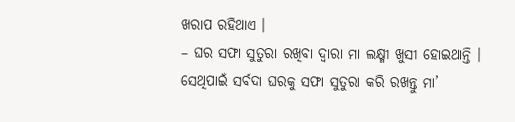ଖରାପ ରହିଥାଏ ।
– ଘର ସଫା ସୁତୁରା ରଖିବା ଦ୍ୱାରା ମା ଲକ୍ଷ୍ମୀ ଖୁସୀ ହୋଇଥାନ୍ତି । ସେଥିପାଇଁ ସର୍ବଦା ଘରକୁ ସଫା ସୁତୁରା କରି ରଖନ୍ତୁ ମା’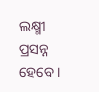ଲକ୍ଷ୍ମୀ ପ୍ରସନ୍ନ ହେବେ ।